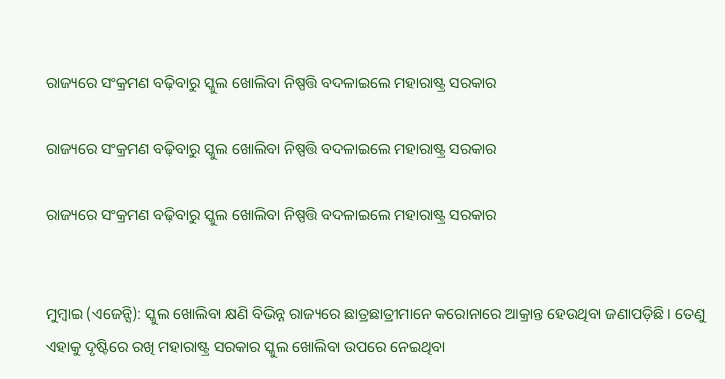ରାଜ୍ୟରେ ସଂକ୍ରମଣ ବଢ଼ିବାରୁ ସ୍କୁଲ ଖୋଲିବା ନିଷ୍ପତ୍ତି ବଦଳାଇଲେ ମହାରାଷ୍ଟ୍ର ସରକାର

ରାଜ୍ୟରେ ସଂକ୍ରମଣ ବଢ଼ିବାରୁ ସ୍କୁଲ ଖୋଲିବା ନିଷ୍ପତ୍ତି ବଦଳାଇଲେ ମହାରାଷ୍ଟ୍ର ସରକାର

ରାଜ୍ୟରେ ସଂକ୍ରମଣ ବଢ଼ିବାରୁ ସ୍କୁଲ ଖୋଲିବା ନିଷ୍ପତ୍ତି ବଦଳାଇଲେ ମହାରାଷ୍ଟ୍ର ସରକାର


ମୁମ୍ବାଇ (ଏଜେନ୍ସି): ସ୍କୁଲ ଖୋଲିବା କ୍ଷଣି ବିଭିନ୍ନ ରାଜ୍ୟରେ ଛାତ୍ରଛାତ୍ରୀମାନେ କରୋନାରେ ଆକ୍ରାନ୍ତ ହେଉଥିବା ଜଣାପଡ଼ିଛି । ତେଣୁ ଏହାକୁ ଦୃଷ୍ଟିରେ ରଖି ମହାରାଷ୍ଟ୍ର ସରକାର ସ୍କୁଲ ଖୋଲିବା ଉପରେ ନେଇଥିବା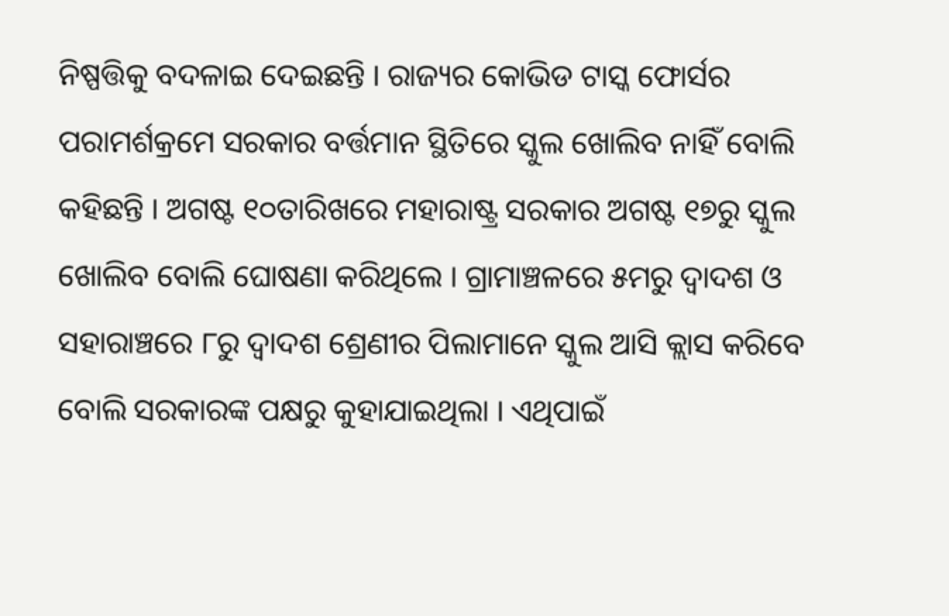ନିଷ୍ପତ୍ତିକୁ ବଦଳାଇ ଦେଇଛନ୍ତି । ରାଜ୍ୟର କୋଭିଡ ଟାସ୍କ ଫୋର୍ସର ପରାମର୍ଶକ୍ରମେ ସରକାର ବର୍ତ୍ତମାନ ସ୍ଥିତିରେ ସ୍କୁଲ ଖୋଲିବ ନାହିଁ ବୋଲି କହିଛନ୍ତି । ଅଗଷ୍ଟ ୧୦ତାରିଖରେ ମହାରାଷ୍ଟ୍ର ସରକାର ଅଗଷ୍ଟ ୧୭ରୁ ସ୍କୁଲ ଖୋଲିବ ବୋଲି ଘୋଷଣା କରିଥିଲେ । ଗ୍ରାମାଞ୍ଚଳରେ ୫ମରୁ ଦ୍ୱାଦଶ ଓ ସହାରାଞ୍ଚରେ ୮ରୁ ଦ୍ୱାଦଶ ଶ୍ରେଣୀର ପିଲାମାନେ ସ୍କୁଲ ଆସି କ୍ଲାସ କରିବେ ବୋଲି ସରକାରଙ୍କ ପକ୍ଷରୁ କୁହାଯାଇଥିଲା । ଏଥିପାଇଁ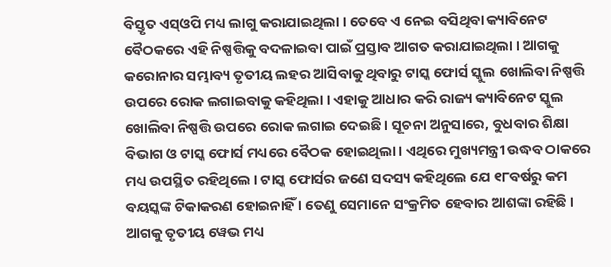ବିସ୍ତୃତ ଏସ୍‌ଓପି ମଧ୍ୟ ଲାଗୁ କରାଯାଇଥିଲା । ତେବେ ଏ ନେଇ ବସିଥିବା କ୍ୟାବିନେଟ ବୈଠକରେ ଏହି ନିଷ୍ପତ୍ତିକୁ ବଦଳାଇବା ପାଇଁ ପ୍ରସ୍ତାବ ଆଗତ କରାଯାଇଥିଲା । ଆଗକୁ କରୋନାର ସମ୍ଭାବ୍ୟ ତୃତୀୟ ଲହର ଆସିବାକୁ ଥିବାରୁ ଟାସ୍କ ଫୋର୍ସ ସ୍କୁଲ ଖୋଲିବା ନିଷ୍ପତ୍ତି ଉପରେ ରୋକ ଲଗାଇବାକୁ କହିଥିଲା । ଏହାକୁ ଆଧାର କରି ରାଜ୍ୟ କ୍ୟାବିନେଟ ସ୍କୁଲ ଖୋଲିବା ନିଷ୍ପତ୍ତି ଉପରେ ରୋକ ଲଗାଇ ଦେଇଛି । ସୂଚନା ଅନୁସାରେ, ବୁଧବାର ଶିକ୍ଷା ବିଭାଗ ଓ ଟାସ୍କ ଫୋର୍ସ ମଧ୍ୟରେ ବୈଠକ ହୋଇଥିଲା । ଏଥିରେ ମୁଖ୍ୟମନ୍ତ୍ରୀ ଉଦ୍ଧବ ଠାକରେ ମଧ୍ୟ ଉପସ୍ଥିତ ରହିଥିଲେ । ଟାସ୍କ ଫୋର୍ସର ଜଣେ ସଦସ୍ୟ କହିଥିଲେ ଯେ ୧୮ବର୍ଷରୁ କମ ବୟସ୍କଙ୍କ ଟିକାକରଣ ହୋଇନାହିଁ । ତେଣୁ ସେମାନେ ସଂକ୍ରମିତ ହେବାର ଆଶଙ୍କା ରହିଛି । ଆଗକୁ ତୃତୀୟ ୱେଭ ମଧ୍ୟ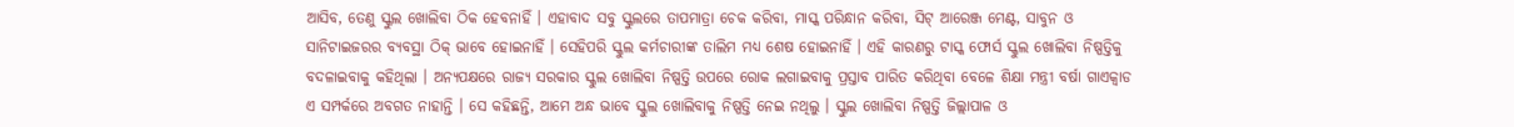ଆସିବ, ତେଣୁ ସ୍କୁଲ ଖୋଲିବା ଠିକ ହେବନାହିଁ । ଏହାବାଦ ସବୁ ସ୍କୁଲରେ ତାପମାତ୍ରା ଚେକ କରିବା, ମାସ୍କ ପରିନ୍ଧାନ କରିବା, ସିଟ୍ ଆରେଞ୍ଜ ମେଣ୍ଟ, ସାବୁନ ଓ ସାନିଟାଇଜରର ବ୍ୟବସ୍ଥା ଠିକ୍ ଭାବେ ହୋଇନାହିଁ । ସେହିପରି ସ୍କୁଲ କର୍ମଚାରୀଙ୍କ ତାଲିମ ମଧ୍ୟ ଶେଷ ହୋଇନାହିଁ । ଏହି କାରଣରୁ ଟାସ୍କ ଫୋର୍ସ ସ୍କୁଲ ଖୋଲିବା ନିଷ୍ପତ୍ତିକୁ ବଦଳାଇବାକୁ କହିଥିଲା । ଅନ୍ୟପକ୍ଷରେ ରାଜ୍ୟ ସରକାର ସ୍କୁଲ ଖୋଲିବା ନିଷ୍ପତ୍ତି ଉପରେ ରୋକ ଲଗାଇବାକୁ ପ୍ରସ୍ତାବ ପାରିତ କରିଥିବା ବେଳେ ଶିକ୍ଷା ମନ୍ତ୍ରୀ ବର୍ଷା ଗାଏକ୍ୱାଡ ଏ ସମ୍ପର୍କରେ ଅବଗତ ନାହାନ୍ତି । ସେ କହିଛନ୍ତି, ଆମେ ଅନ୍ଧ ଭାବେ ସ୍କୁଲ ଖୋଲିବାକୁ ନିଷ୍ପତ୍ତି ନେଇ ନଥିଲୁ । ସ୍କୁଲ ଖୋଲିବା ନିଷ୍ପତ୍ତି ଜିଲ୍ଲାପାଳ ଓ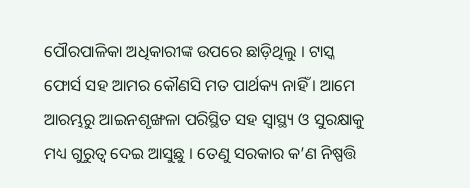ପୌରପାଳିକା ଅଧିକାରୀଙ୍କ ଉପରେ ଛାଡ଼ିଥିଲୁ । ଟାସ୍କ ଫୋର୍ସ ସହ ଆମର କୌଣସି ମତ ପାର୍ଥକ୍ୟ ନାହିଁ । ଆମେ ଆରମ୍ଭରୁ ଆଇନଶୃଙ୍ଖଳା ପରିସ୍ଥିତ ସହ ସ୍ୱାସ୍ଥ୍ୟ ଓ ସୁରକ୍ଷାକୁ ମଧ୍ୟ ଗୁରୁତ୍ୱ ଦେଇ ଆସୁଛୁ । ତେଣୁ ସରକାର କ’ଣ ନିଷ୍ପତ୍ତି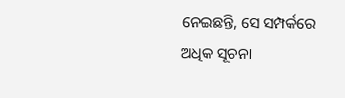ନେଇଛନ୍ତି, ସେ ସମ୍ପର୍କରେ ଅଧିକ ସୂଚନା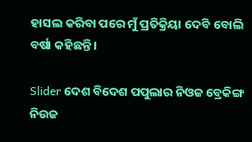ହାସଲ କରିବା ପରେ ମୁଁ ପ୍ରତିକ୍ରିୟା ଦେବି ବୋଲି ବର୍ଷା କହିଛନ୍ତି ।

Slider ଦେଶ ବିଦେଶ ପପୁଲାର ନିଓଜ ବ୍ରେକିଙ୍ଗ ନିଉଜ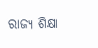ରାଜ୍ୟ ଶିକ୍ଷା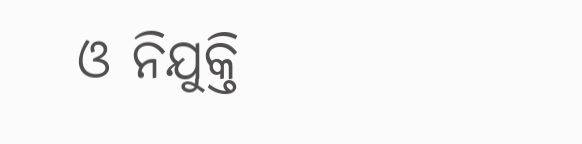ଓ ନିଯୁକ୍ତି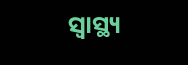ସ୍ୱାସ୍ଥ୍ୟ